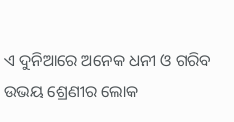ଏ ଦୁନିଆରେ ଅନେକ ଧନୀ ଓ ଗରିବ ଉଭୟ ଶ୍ରେଣୀର ଲୋକ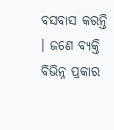ବସବାସ କରନ୍ତି । ଜଣେ ବ୍ୟକ୍ତି ବିଭିନ୍ନ ପ୍ରକାର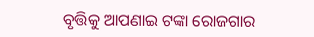ବୃତ୍ତିକୁ ଆପଣାଇ ଟଙ୍କା ରୋଜଗାର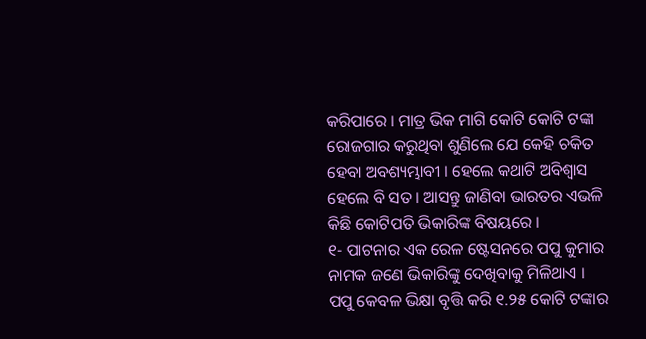କରିପାରେ । ମାତ୍ର ଭିକ ମାଗି କୋଟି କୋଟି ଟଙ୍କା ରୋଜଗାର କରୁଥିବା ଶୁଣିଲେ ଯେ କେହି ଚକିତ ହେବା ଅବଶ୍ୟମ୍ଭାବୀ । ହେଲେ କଥାଟି ଅବିଶ୍ୱାସ ହେଲେ ବି ସତ । ଆସନ୍ତୁ ଜାଣିବା ଭାରତର ଏଭଳି କିଛି କୋଟିପତି ଭିକାରିଙ୍କ ବିଷୟରେ ।
୧- ପାଟନାର ଏକ ରେଳ ଷ୍ଟେସନରେ ପପୁ କୁମାର ନାମକ ଜଣେ ଭିକାରିଙ୍କୁ ଦେଖିବାକୁ ମିଳିଥାଏ । ପପୁ କେବଳ ଭିକ୍ଷା ବୃତ୍ତି କରି ୧.୨୫ କୋଟି ଟଙ୍କାର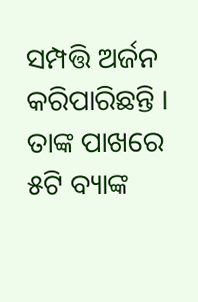ସମ୍ପତ୍ତି ଅର୍ଜନ କରିପାରିଛନ୍ତି । ତାଙ୍କ ପାଖରେ ୫ଟି ବ୍ୟାଙ୍କ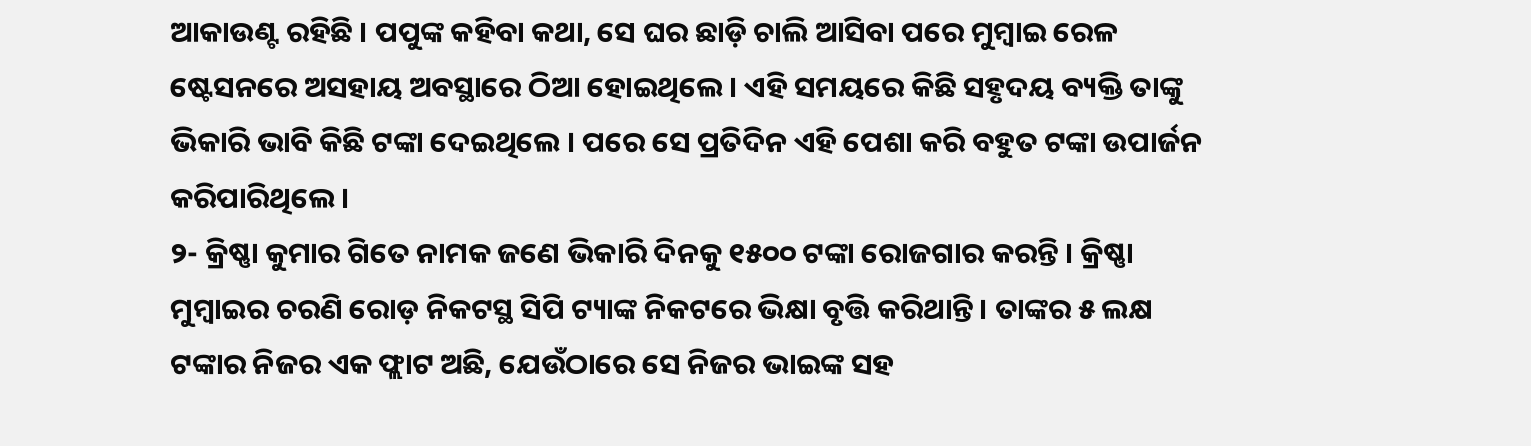ଆକାଉଣ୍ଟ ରହିଛି । ପପୁଙ୍କ କହିବା କଥା, ସେ ଘର ଛାଡ଼ି ଚାଲି ଆସିବା ପରେ ମୁମ୍ବାଇ ରେଳ ଷ୍ଟେସନରେ ଅସହାୟ ଅବସ୍ଥାରେ ଠିଆ ହୋଇଥିଲେ । ଏହି ସମୟରେ କିଛି ସହୃଦୟ ବ୍ୟକ୍ତି ତାଙ୍କୁ ଭିକାରି ଭାବି କିଛି ଟଙ୍କା ଦେଇଥିଲେ । ପରେ ସେ ପ୍ରତିଦିନ ଏହି ପେଶା କରି ବହୁତ ଟଙ୍କା ଉପାର୍ଜନ କରିପାରିଥିଲେ ।
୨- କ୍ରିଷ୍ଣା କୁମାର ଗିତେ ନାମକ ଜଣେ ଭିକାରି ଦିନକୁ ୧୫୦୦ ଟଙ୍କା ରୋଜଗାର କରନ୍ତି । କ୍ରିଷ୍ଣା ମୁମ୍ବାଇର ଚରଣି ରୋଡ଼ ନିକଟସ୍ଥ ସିପି ଟ୍ୟାଙ୍କ ନିକଟରେ ଭିକ୍ଷା ବୃତ୍ତି କରିଥାନ୍ତି । ତାଙ୍କର ୫ ଲକ୍ଷ ଟଙ୍କାର ନିଜର ଏକ ଫ୍ଲାଟ ଅଛି, ଯେଉଁଠାରେ ସେ ନିଜର ଭାଇଙ୍କ ସହ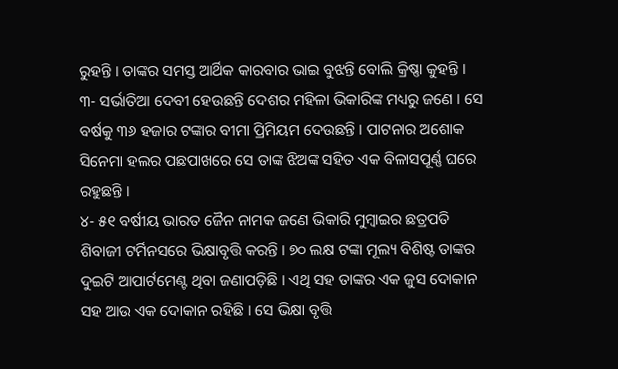ରୁହନ୍ତି । ତାଙ୍କର ସମସ୍ତ ଆର୍ଥିକ କାରବାର ଭାଇ ବୁଝନ୍ତି ବୋଲି କ୍ରିଷ୍ଣା କୁହନ୍ତି ।
୩- ସର୍ଭାତିଆ ଦେବୀ ହେଉଛନ୍ତି ଦେଶର ମହିଳା ଭିକାରିଙ୍କ ମଧ୍ୟରୁ ଜଣେ । ସେ ବର୍ଷକୁ ୩୬ ହଜାର ଟଙ୍କାର ବୀମା ପ୍ରିମିୟମ ଦେଉଛନ୍ତି । ପାଟନାର ଅଶୋକ ସିନେମା ହଲର ପଛପାଖରେ ସେ ତାଙ୍କ ଝିଅଙ୍କ ସହିତ ଏକ ବିଳାସପୂର୍ଣ୍ଣ ଘରେ ରହୁଛନ୍ତି ।
୪- ୫୧ ବର୍ଷୀୟ ଭାରତ ଜୈନ ନାମକ ଜଣେ ଭିକାରି ମୁମ୍ବାଇର ଛତ୍ରପତି ଶିବାଜୀ ଟର୍ମିନସରେ ଭିକ୍ଷାବୃତ୍ତି କରନ୍ତି । ୭୦ ଲକ୍ଷ ଟଙ୍କା ମୂଲ୍ୟ ବିଶିଷ୍ଟ ତାଙ୍କର ଦୁଇଟି ଆପାର୍ଟମେଣ୍ଟ ଥିବା ଜଣାପଡ଼ିଛି । ଏଥି ସହ ତାଙ୍କର ଏକ ଜୁସ ଦୋକାନ ସହ ଆଉ ଏକ ଦୋକାନ ରହିଛି । ସେ ଭିକ୍ଷା ବୃତ୍ତି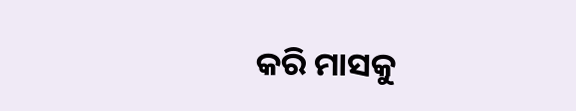କରି ମାସକୁ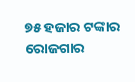୭୫ ହଜାର ଟଙ୍କାର ରୋଜଗାର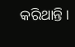କରିଥାନ୍ତି ।